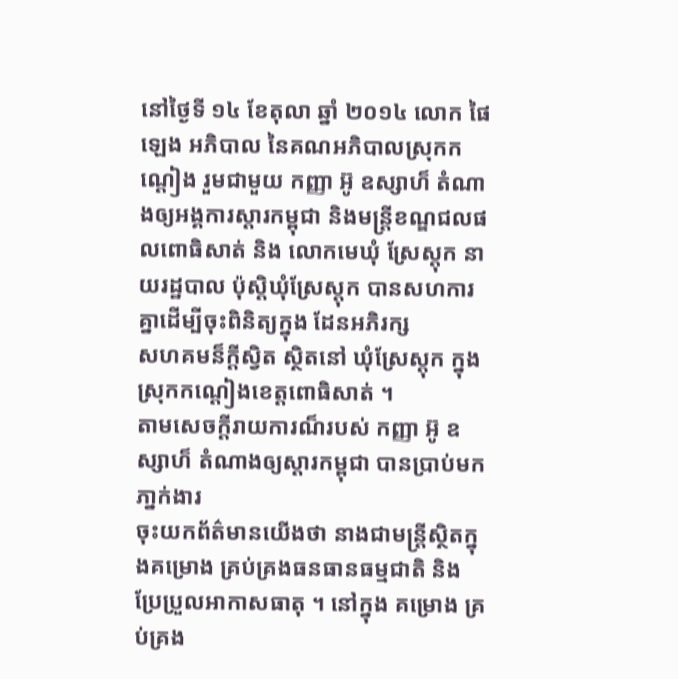នៅថ្ងៃទី ១៤ ខែតុលា ឆ្នាំ ២០១៤ លោក ផៃ ឡេង អភិបាល នៃគណអភិបាលស្រុកកណ្តៀង រួមជាមួយ កញ្ញា អ៊ូ ឧស្សាហ៏ តំណាងឲ្យអង្គការស្តារកម្ពុជា និងមន្ត្រីខណ្ឌជលផលពោធិសាត់ និង លោកមេឃុំ ស្រែស្តុក នាយរដ្ឋបាល ប៉ុស្តិឃុំស្រែស្តុក បានសហការគ្នាដើម្បីចុះពិនិត្យក្នុង ដែនអភិរក្ស
សហគមន៏ក្តីស្វិត ស្ថិតនៅ ឃុំស្រែស្តុក ក្នុងស្រុកកណ្តៀងខេត្តពោធិសាត់ ។
តាមសេចក្តីរាយការណ៏របស់ កញ្ញា អ៊ូ ឧស្សាហ៏ តំណាងឲ្យស្តារកម្ពុជា បានប្រាប់មក ភា្នក់ងារ
ចុះយកព័ត៌មានយើងថា នាងជាមន្ត្រីស្ថិតក្នុងគម្រោង គ្រប់គ្រងធនធានធម្មជាតិ និងប្រែប្រួលអាកាសធាតុ ។ នៅក្នុង គម្រោង គ្រប់គ្រង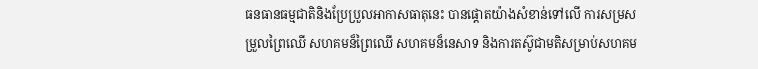ធនធានធម្មជាតិនិងប្រែប្រួលអាកាសធាតុនេះ បានផ្តោតយ៉ាងសំខាន់ទៅលើ ការសម្រសម្រួលព្រៃឈើ សហគមន៏ព្រៃឈើ សហគមន៏នេសាទ និងការតស៊ូជាមតិសម្រាប់សហគម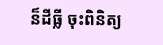ន៏ដីធ្លី ចុះពិនិត្យ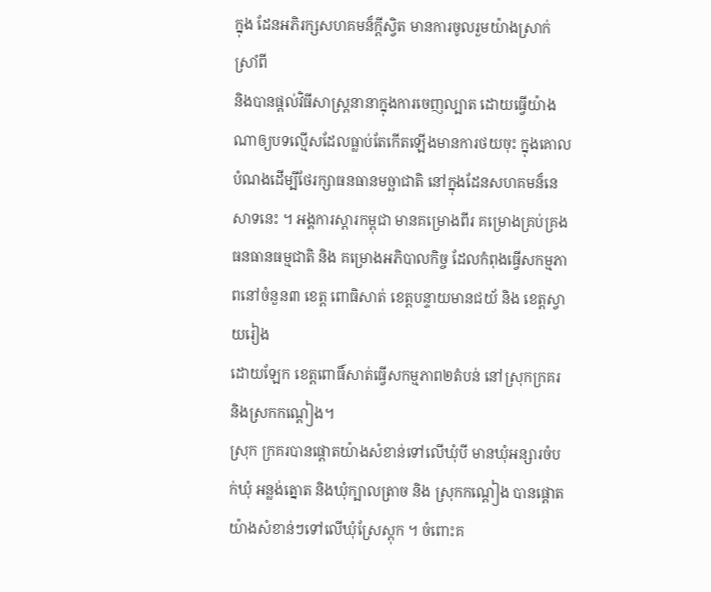ក្នុង ដែនអភិរក្សសហគមន៏ក្តីស្វិត មានការចូលរួមយ៉ាងស្រាក់ស្រាំពី
និងបានផ្តល់វិធីសាស្ត្រនានាក្នុងការចេញល្បាត ដោយធ្វើយ៉ាងណាឲ្យបទល្មើសដែលធ្លាប់តែកើតឡើងមានការថយចុះ ក្នុងគោលបំណងដើម្បីថែរក្សាធនធានមច្ឆាជាតិ នៅក្នុងដែនសហគមន៏នេសាទនេះ ។ អង្គការស្តារកម្ពុជា មានគម្រោងពីរ គម្រោងគ្រប់គ្រងធនធានធម្មជាតិ និង គម្រោងអភិបាលកិច្ច ដែលកំពុងធ្វើសកម្មភាពនៅចំនួន៣ ខេត្ត ពោធិសាត់ ខេត្តបន្ទាយមានជយ័ និង ខេត្តស្វាយរៀង
ដោយឡែក ខេត្តពោធិ៍សាត់ធ្វើសកម្មភាព២តំបន់ នៅស្រុកក្រគរ និងស្រកកណ្តៀង។
ស្រុក ក្រគរបានផ្តោតយ៉ាងសំខាន់ទៅលើឃុំបី មានឃុំអន្សារចំបក់ឃុំ អន្លង់ត្នោត និងឃុំក្បាលត្រាច និង ស្រុកកណ្តៀង បានផ្តោតយ៉ាងសំខាន់ៗទៅលើឃុំស្រែស្តុក ។ ចំពោះគ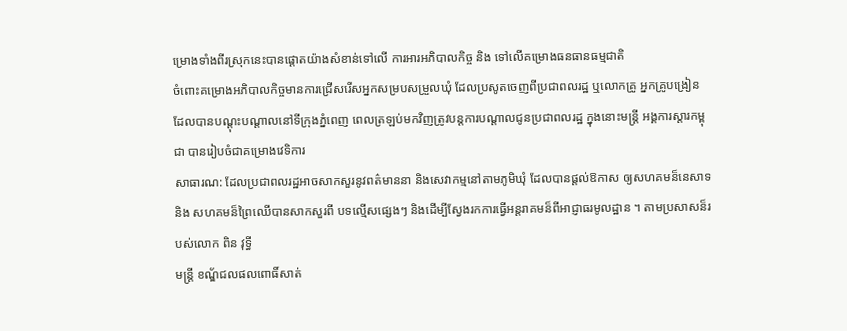ម្រោងទាំងពីរស្រុកនេះបានផ្តោតយ៉ាងសំខាន់ទៅលើ ការអារអភិបាលកិច្ច និង ទៅលើគម្រោងធនធានធម្មជាតិ
ចំពោះគម្រោងអភិបាលកិច្ចមានការជ្រើសរើសអ្នកសម្របសម្រួលឃុំ ដែលប្រសូតចេញពីប្រជាពលរដ្ឋ ឬលោកគ្រូ អ្នកគ្រូបង្រៀន ដែលបានបណ្តុះបណ្តាលនៅទីក្រុងភ្នំពេញ ពេលត្រឡប់មកវិញត្រូវបន្តការបណ្តាលជូនប្រជាពលរដ្ឋ ក្នុងនោះមន្ត្រី អង្គការស្តារកម្ពុជា បានរៀបចំជាគម្រោងវេទិការ
សាធារណ: ដែលប្រជាពលរដ្ឋអាចសាកសួរនូវពត៌មាននា និងសេវាកម្មនៅតាមភូមិឃុំ ដែលបានផ្តល់ឱកាស ឲ្យសហគមន៏នេសាទ និង សហគមន៏ព្រៃឈើបានសាកសួរពី បទល្មើសផ្សេងៗ និងដើម្បីស្វែងរកការធ្វើអន្តរាគមន៏ពីអាជ្ញាធរមូលដ្ឋាន ។ តាមប្រសាសន៏របស់លោក ពិន វុទ្ធី
មន្ត្រី ខណ្ឌ័ជលផលពោធិ៍សាត់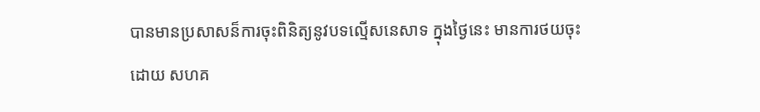បានមានប្រសាសន៏ការចុះពិនិត្យនូវបទល្មើសនេសាទ ក្នុងថ្ងៃនេះ មានការថយចុះដោយ សហគ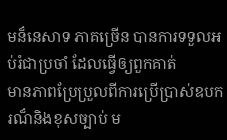មន៏នេសាទ ភាគច្រើន បានការទទួលអប់រំជាប្រចាំ ដែលធ្វើឲ្យពួកគាត់
មានភាពប្រែប្រួលពីការប្រើប្រាស់ឧបករណ៏និងខុសច្បាប់ ម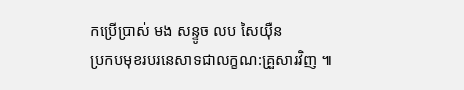កប្រើប្រាស់ មង សន្ទូច លប សៃយ៉ឺន
ប្រកបមុខរបរនេសាទជាលក្ខណ:គ្រួសារវិញ ៕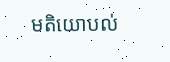មតិយោបល់